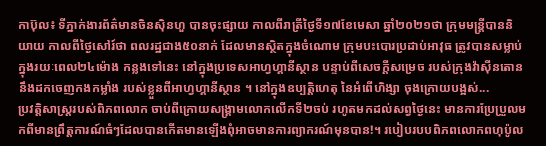កាប៊ុល៖ ទីភ្នាក់ងារព័ត៌មានចិនស៊ិនហួ បានចុះផ្សាយ កាលពីរាត្រីថ្ងៃទី១៧ខែមេសា ឆ្នាំ២០២១ថា ក្រុមមន្ត្រីបាននិយាយ កាលពីថ្ងៃសៅរ៍ថា ពលរដ្ឋជាង៥០នាក់ ដែលមានស្ថិតក្នុងចំណោម ក្រុមបះបោរប្រដាប់អាវុធ ត្រូវបានសម្លាប់ ក្នុងរយៈពេល២៤ម៉ោង កន្លងទៅនេះ នៅក្នុងប្រទេសអាហ្វហ្គានីស្ថាន បន្ទាប់ពីសេចក្តីសម្រេច របស់ក្រុងវ៉ាស៊ីនតោន នឹងដកចេញកងកម្លាំង របស់ខ្លួនពីអាហ្វហ្គានីស្ថាន ។ នៅក្នុងឧប្បត្តិហេតុ នៃអំពើហិង្សា ចុងក្រោយបង្អស់...
ប្រវត្តិសាស្រ្តរបស់ពិភពលោក ចាប់ពីក្រោយសង្រ្គាមលោកលើកទី២ចប់ រហូតមកដល់សព្វថ្ងៃនេះ មានការប្រែប្រួលមកពីមានព្រឹត្តការណ៍ធំៗដែលបានកើតមានឡើងពុំអាចមានការព្យាករណ៍មុនបាន!។ របៀបរបបពិភពលោកពហុប៉ូល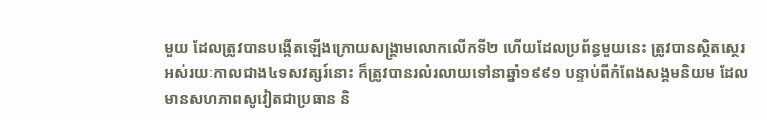មួយ ដែលត្រូវបានបង្កើតឡើងក្រោយសង្រ្គាមលោកលើកទី២ ហើយដែលប្រព័ន្ធមួយនេះ ត្រូវបានស្ថិតស្ថេរអស់រយៈកាលជាង៤ទសវត្សរ៍នោះ ក៏ត្រូវបានរលំរលាយទៅនាឆ្នាំ១៩៩១ បន្ទាប់ពីកំពែងសង្គមនិយម ដែលមានសហភាពសូវៀតជាប្រធាន និ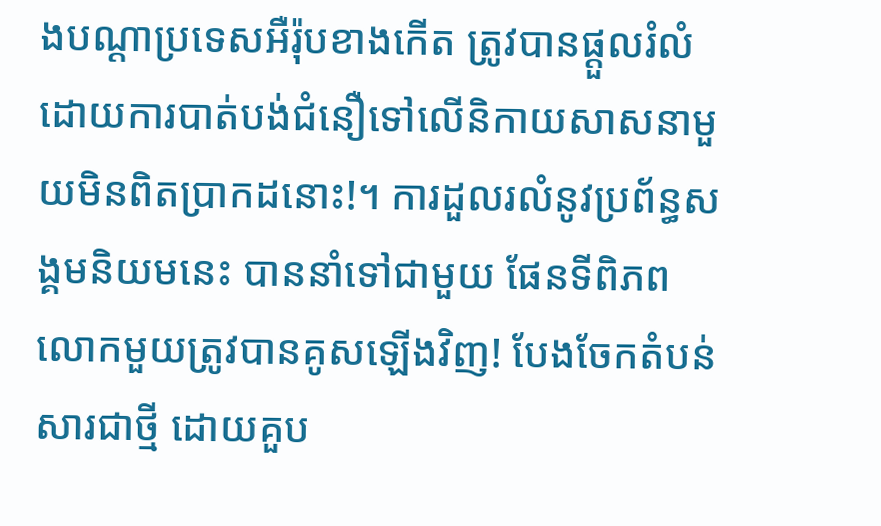ងបណ្ដាប្រទេសអឺរ៉ុបខាងកើត ត្រូវបានផ្ដួលរំលំដោយការបាត់បង់ជំនឿទៅលើនិកាយសាសនាមួយមិនពិតប្រាកដនោះ!។ ការដួលរលំនូវប្រព័ន្ធសង្គមនិយមនេះ បាននាំទៅជាមួយ ផែនទីពិភពលោកមួយត្រូវបានគូសឡើងវិញ! បែងចែកតំបន់សារជាថ្មី ដោយគួប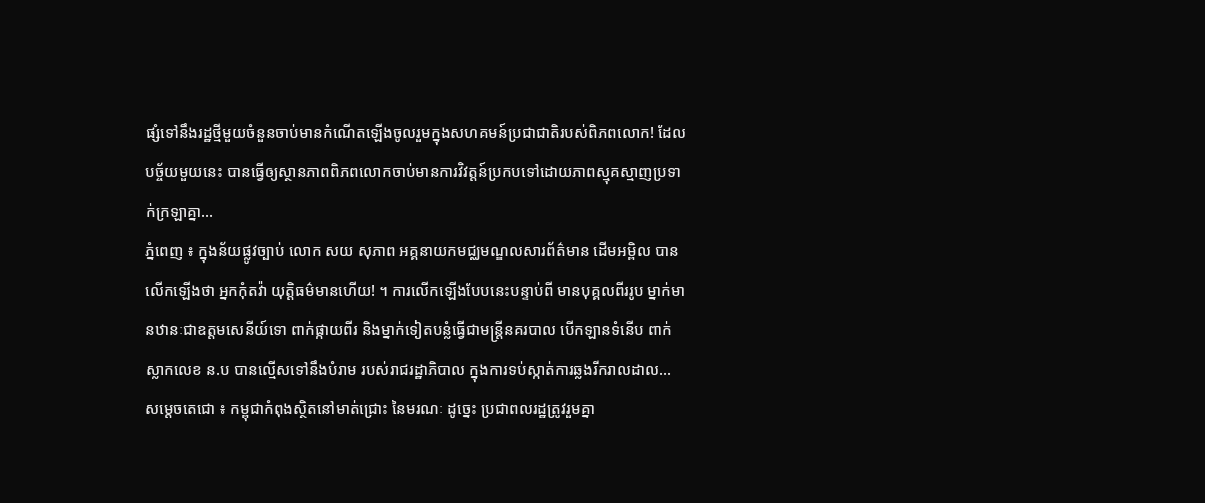ផ្សំទៅនឹងរដ្ឋថ្មីមួយចំនួនចាប់មានកំណើតឡើងចូលរួមក្នុងសហគមន៍ប្រជាជាតិរបស់ពិភពលោក! ដែលបច្ច័យមួយនេះ បានធ្វើឲ្យស្ថានភាពពិភពលោកចាប់មានការវិវត្តន៍ប្រកបទៅដោយភាពស្មុគស្មាញប្រទាក់ក្រឡាគ្នា...
ភ្នំពេញ ៖ ក្នុងន័យផ្លូវច្បាប់ លោក សយ សុភាព អគ្គនាយកមជ្ឈមណ្ឌលសារព័ត៌មាន ដើមអម្ពិល បានលើកឡើងថា អ្នកកុំតវ៉ា យុត្តិធម៌មានហើយ! ។ ការលើកឡើងបែបនេះបន្ទាប់ពី មានបុគ្គលពីររូប ម្នាក់មានឋានៈជាឧត្តមសេនីយ៍ទោ ពាក់ផ្កាយពីរ និងម្នាក់ទៀតបន្លំធ្វើជាមន្រ្តីនគរបាល បើកឡានទំនើប ពាក់ស្លាកលេខ ន.ប បានល្មើសទៅនឹងបំរាម របស់រាជរដ្ឋាភិបាល ក្នុងការទប់ស្កាត់ការឆ្លងរីករាលដាល...
សម្ដេចតេជោ ៖ កម្ពុជាកំពុងស្ថិតនៅមាត់ជ្រោះ នៃមរណៈ ដូច្នេះ ប្រជាពលរដ្ឋត្រូវរួមគ្នា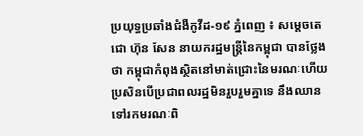ប្រយុទ្ធប្រឆាំងជំងឺកូវីដ-១៩ ភ្នំពេញ ៖ សម្ដេចតេជោ ហ៊ុន សែន នាយករដ្ឋមន្ដ្រីនៃកម្ពុជា បានថ្លែងថា កម្ពុជាកំពុងស្ថិតនៅមាត់ជ្រោះនៃមរណៈហើយ ប្រសិនបើប្រជាពលរដ្ឋមិនរួបរួមគ្នាទេ នឹងឈានទៅរកមរណៈពិ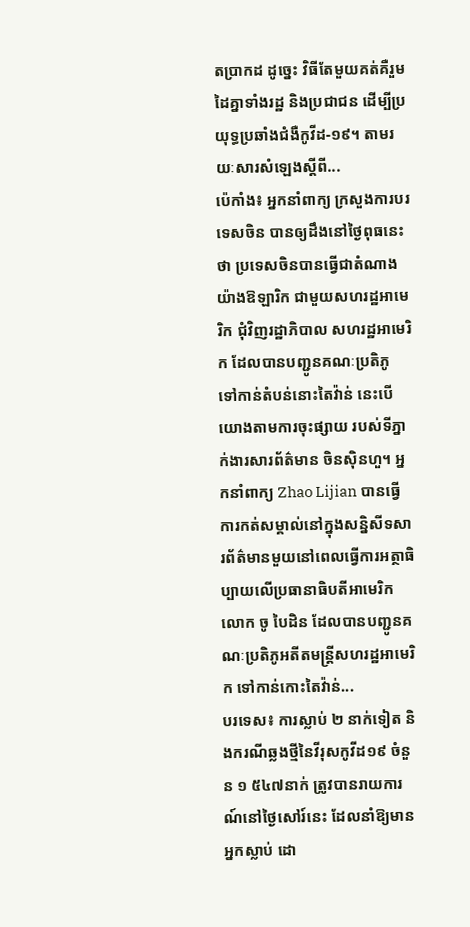តប្រាកដ ដូច្នេះ វិធីតែមួយគត់គឺរួមដៃគ្នាទាំងរដ្ឋ និងប្រជាជន ដើម្បីប្រយុទ្ធប្រឆាំងជំងឺកូវីដ-១៩។ តាមរយៈសារសំឡេងស្តីពី...
ប៉េកាំង៖ អ្នកនាំពាក្យ ក្រសួងការបរទេសចិន បានឲ្យដឹងនៅថ្ងៃពុធនេះថា ប្រទេសចិនបានធ្វើជាតំណាង យ៉ាងឱឡារិក ជាមួយសហរដ្ឋអាមេរិក ជុំវិញរដ្ឋាភិបាល សហរដ្ឋអាមេរិក ដែលបានបញ្ជូនគណៈប្រតិភូ ទៅកាន់តំបន់នោះតៃវ៉ាន់ នេះបើយោងតាមការចុះផ្សាយ របស់ទីភ្នាក់ងារសារព័ត៌មាន ចិនស៊ិនហួ។ អ្នកនាំពាក្យ Zhao Lijian បានធ្វើការកត់សម្គាល់នៅក្នុងសន្និសីទសារព័ត៌មានមួយនៅពេលធ្វើការអត្ថាធិប្បាយលើប្រធានាធិបតីអាមេរិកលោក ចូ បៃដិន ដែលបានបញ្ជូនគណៈប្រតិភូអតីតមន្រ្តីសហរដ្ឋអាមេរិក ទៅកាន់កោះតៃវ៉ាន់...
បរទេស៖ ការស្លាប់ ២ នាក់ទៀត និងករណីឆ្លងថ្មីនៃវីរុសកូវីដ១៩ ចំនួន ១ ៥៤៧នាក់ ត្រូវបានរាយការណ៍នៅថ្ងៃសៅរ៍នេះ ដែលនាំឱ្យមានអ្នកស្លាប់ ដោ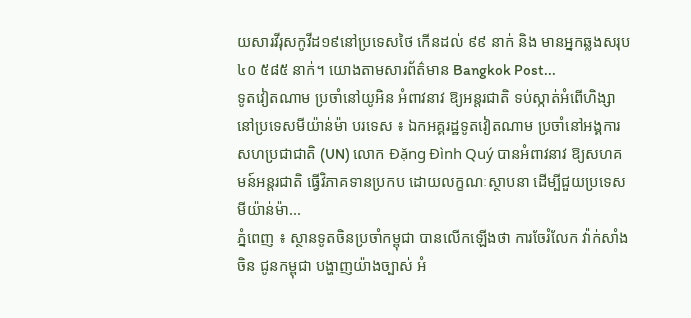យសារវីរុសកូវីដ១៩នៅប្រទេសថៃ កើនដល់ ៩៩ នាក់ និង មានអ្នកឆ្លងសរុប ៤០ ៥៨៥ នាក់។ យោងតាមសារព័ត៌មាន Bangkok Post...
ទូតវៀតណាម ប្រចាំនៅយូអិន អំពាវនាវ ឱ្យអន្តរជាតិ ទប់ស្កាត់អំពើហិង្សា នៅប្រទេសមីយ៉ាន់ម៉ា បរទេស ៖ ឯកអគ្គរដ្ឋទូតវៀតណាម ប្រចាំនៅអង្គការ សហប្រជាជាតិ (UN) លោក Đặng Đình Quý បានអំពាវនាវ ឱ្យសហគមន៍អន្តរជាតិ ធ្វើវិភាគទានប្រកប ដោយលក្ខណៈស្ថាបនា ដើម្បីជួយប្រទេស មីយ៉ាន់ម៉ា...
ភ្នំពេញ ៖ ស្ថានទូតចិនប្រចាំកម្ពុជា បានលើកឡើងថា ការចែរំលែក វ៉ាក់សាំងចិន ជូនកម្ពុជា បង្ហាញយ៉ាងច្បាស់ អំ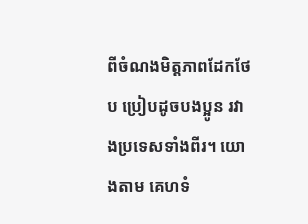ពីចំណងមិត្តភាពដែកថែប ប្រៀបដូចបងប្អូន រវាងប្រទេសទាំងពីរ។ យោងតាម គេហទំ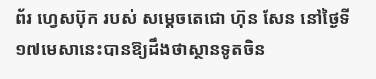ព័រ ហ្វេសប៊ុក របស់ សម្ដេចតេជោ ហ៊ុន សែន នៅថ្ងៃទី ១៧មេសានេះបានឱ្យដឹងថាស្ថានទូតចិន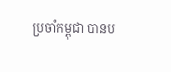ប្រចាំកម្ពុជា បានប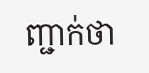ញ្ជាក់ថា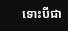ទោះបីជា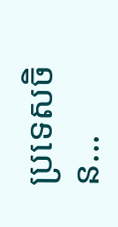ប្រទេសចិន...